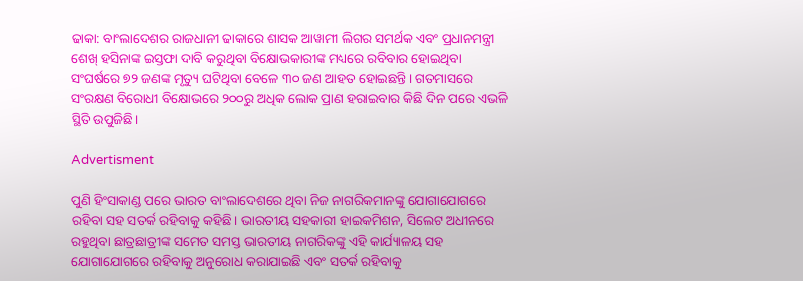ଢାକା: ବାଂଲାଦେଶର ରାଜଧାନୀ ଢାକାରେ ଶାସକ ଆୱାମୀ ଲିଗର ସମର୍ଥକ ଏବଂ ପ୍ରଧାନମନ୍ତ୍ରୀ ଶେଖ୍ ହସିନାଙ୍କ ଇସ୍ତଫା ଦାବି କରୁଥିବା ବିକ୍ଷୋଭକାରୀଙ୍କ ମଧ୍ୟରେ ରବିବାର ହୋଇଥିବା ସଂଘର୍ଷରେ ୭୨ ଜଣଙ୍କ ମୃତ୍ୟୁ ଘଟିଥିବା ବେଳେ ୩୦ ଜଣ ଆହତ ହୋଇଛନ୍ତି। ଗତମାସରେ ସଂରକ୍ଷଣ ବିରୋଧୀ ବିକ୍ଷୋଭରେ ୨୦୦ରୁ ଅଧିକ ଲୋକ ପ୍ରାଣ ହରାଇବାର କିଛି ଦିନ ପରେ ଏଭଳି ସ୍ଥିତି ଉପୁଜିଛି।

Advertisment

ପୁଣି ହିଂସାକାଣ୍ଡ ପରେ ଭାରତ ବାଂଲାଦେଶରେ ଥିବା ନିଜ ନାଗରିକମାନଙ୍କୁ ଯୋଗାଯୋଗରେ ରହିବା ସହ ସତର୍କ ରହିବାକୁ କହିଛି। ଭାରତୀୟ ସହକାରୀ ହାଇକମିଶନ, ସିଲେଟ ଅଧୀନରେ ରହୁଥିବା ଛାତ୍ରଛାତ୍ରୀଙ୍କ ସମେତ ସମସ୍ତ ଭାରତୀୟ ନାଗରିକଙ୍କୁ ଏହି କାର୍ଯ୍ୟାଳୟ ସହ ଯୋଗାଯୋଗରେ ରହିବାକୁ ଅନୁରୋଧ କରାଯାଇଛି ଏବଂ ସତର୍କ ରହିବାକୁ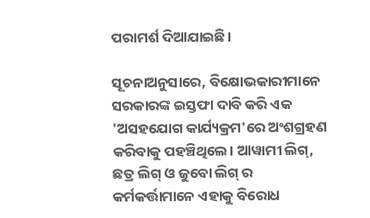ପରାମର୍ଶ ଦିଆଯାଇଛି।

ସୂଚନାଅନୁସାରେ, ବିକ୍ଷୋଭକାରୀମାନେ ସରକାରଙ୍କ ଇସ୍ତଫା ଦାବି କରି ଏକ 'ଅସହଯୋଗ କାର୍ଯ୍ୟକ୍ରମ'ରେ ଅଂଶଗ୍ରହଣ କରିବାକୁ ପହଞ୍ଚିଥିଲେ। ଆୱାମୀ ଲିଗ୍, ଛତ୍ର ଲିଗ୍ ଓ ଜୁବୋ ଲିଗ୍ ର କର୍ମକର୍ତ୍ତାମାନେ ଏହାକୁ ବିରୋଧ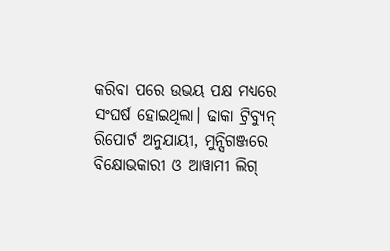କରିବା ପରେ ଉଭୟ ପକ୍ଷ ମଧ୍ୟରେ ସଂଘର୍ଷ ହୋଇଥିଲା। ଢାକା ଟ୍ରିବ୍ୟୁନ୍ ରିପୋର୍ଟ ଅନୁଯାୟୀ, ମୁନ୍ସିଗଞ୍ଜରେ ବିକ୍ଷୋଭକାରୀ ଓ ଆୱାମୀ ଲିଗ୍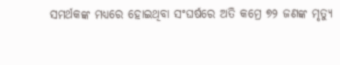ସମର୍ଥକଙ୍କ ମଧ୍ୟରେ ହୋଇଥିବା ସଂଘର୍ଷରେ ଅତି କମ୍ରେ ୭୨ ଜଣଙ୍କ ମୃତ୍ୟୁ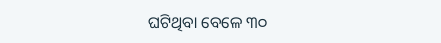ଘଟିଥିବା ବେଳେ ୩୦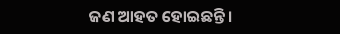ଜଣ ଆହତ ହୋଇଛନ୍ତି।